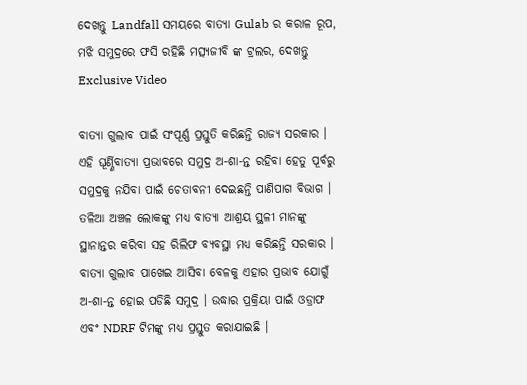ଦେଖନ୍ତୁ Landfall ସମୟରେ ବାତ୍ୟା Gulab ର କରାଳ ରୂପ, ମଝି ସମୁଦ୍ରରେ ଫସି ରହିଛି ମତ୍ସ୍ୟଜୀବି ଙ୍କ ଟ୍ରଲର, ଦେଖନ୍ତୁ Exclusive Video

ବାତ୍ୟା ଗୁଲାବ ପାଇଁ ସଂପୂର୍ଣ୍ଣ ପ୍ରସ୍ତୁତି କରିଛନ୍ତି ରାଜ୍ୟ ସରକାର । ଏହି ଘୂର୍ଣ୍ଣିବାତ୍ୟା ପ୍ରଭାବରେ ସମୁଦ୍ର ଅ-ଶା-ନ୍ତ ରହିବା ହେତୁ ପୂର୍ବରୁ ସମୁଦ୍ରକୁ ନଯିବା ପାଇଁ ଚେତାବନୀ ଦେଇଛନ୍ତି ପାଣିପାଗ ବିଭାଗ । ତଳିଆ ଅଞ୍ଚଳ ଲୋକଙ୍କୁ ମଧ୍ୟ ବାତ୍ୟା ଆଶ୍ରୟ ସ୍ଥଳୀ ମାନଙ୍କୁ ସ୍ଥାନାନ୍ତର କରିବା ସହ ରିଲିଫ ବ୍ୟବସ୍ଥା ମଧ୍ୟ କରିଛନ୍ତି ସରକାର । ବାତ୍ୟା ଗୁଲାବ ପାଖେଇ ଆସିବା ବେଳକୁ ଏହାର ପ୍ରଭାବ ଯୋଗୁଁ ଅ-ଶା-ନ୍ତ ହୋଇ ପଡିଛି ସମୁଦ୍ର । ଉଦ୍ଧାର ପ୍ରକ୍ରିୟା ପାଇଁ ଓଡ୍ରାଫ ଏବଂ NDRF ଟିମଙ୍କୁ ମଧ୍ୟ ପ୍ରସ୍ତୁତ କରାଯାଇଛି ।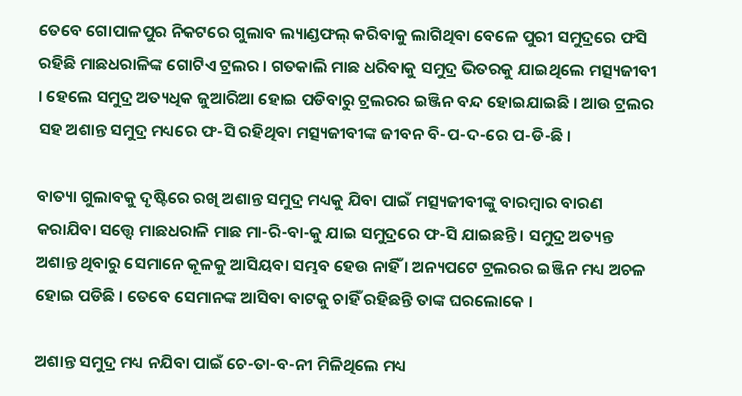ତେବେ ଗୋପାଳପୁର ନିକଟରେ ଗୁଲାବ ଲ୍ୟାଣ୍ଡଫଲ୍ କରିବାକୁ ଲାଗିଥିବା ବେଳେ ପୁରୀ ସମୁଦ୍ରରେ ଫସି ରହିଛି ମାଛଧରାଳିଙ୍କ ଗୋଟିଏ ଟ୍ରଲର । ଗତକାଲି ମାଛ ଧରିବାକୁ ସମୁଦ୍ର ଭିତରକୁ ଯାଇଥିଲେ ମତ୍ସ୍ୟଜୀବୀ । ହେଲେ ସମୁଦ୍ର ଅତ୍ୟଧିକ ଜୁଆରିଆ ହୋଇ ପଡିବାରୁ ଟ୍ରଲରର ଇଞ୍ଜିନ ବନ୍ଦ ହୋଇଯାଇଛି । ଆଉ ଟ୍ରଲର ସହ ଅଶାନ୍ତ ସମୁଦ୍ର ମଧ୍ୟରେ ଫ-ସି ରହିଥିବା ମତ୍ସ୍ୟଜୀବୀଙ୍କ ଜୀବନ ବି-ପ-ଦ-ରେ ପ-ଡି-ଛି ।

ବାତ୍ୟା ଗୁଲାବକୁ ଦୃଷ୍ଟିରେ ରଖି ଅଶାନ୍ତ ସମୁଦ୍ର ମଧ୍ୟକୁ ଯିବା ପାଇଁ ମତ୍ସ୍ୟଜୀବୀଙ୍କୁ ବାରମ୍ବାର ବାରଣ କରାଯିବା ସତ୍ତ୍ୱେ ମାଛଧରାଳି ମାଛ ମା-ରି-ବା-କୁ ଯାଇ ସମୁଦ୍ରରେ ଫ-ସି ଯାଇଛନ୍ତି । ସମୁଦ୍ର ଅତ୍ୟନ୍ତ ଅଶାନ୍ତ ଥିବାରୁ ସେମାନେ କୂଳକୁ ଆସିୟବା ସମ୍ଭବ ହେଉ ନାହିଁ । ଅନ୍ୟପଟେ ଟ୍ରଲରର ଇଞ୍ଜିନ ମଧ୍ୟ ଅଚଳ ହୋଇ ପଡିଛି । ତେବେ ସେମାନଙ୍କ ଆସିବା ବାଟକୁ ଚାହିଁ ରହିଛନ୍ତି ତାଙ୍କ ଘରଲୋକେ ।

ଅଶାନ୍ତ ସମୁଦ୍ର ମଧ୍ୟ ନଯିବା ପାଇଁ ଚେ-ତା-ବ-ନୀ ମିଳିଥିଲେ ମଧ୍ୟ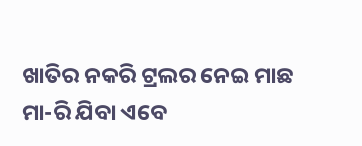ଖାତିର ନକରି ଟ୍ରଲର ନେଇ ମାଛ ମା-ରି ଯିବା ଏବେ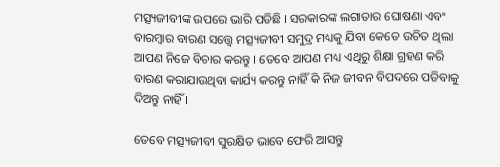ମତ୍ସ୍ୟଜୀବୀଙ୍କ ଉପରେ ଭାରି ପଡିଛି । ସରକାରଙ୍କ ଲଗାତାର ଘୋଷଣା ଏବଂ ବାରମ୍ବାର ବାରଣ ସତ୍ତ୍ୱେ ମତ୍ସ୍ୟଜୀବୀ ସମୁଦ୍ର ମଧ୍ୟକୁ ଯିବା କେତେ ଉଚିତ ଥିଲା ଆପଣ ନିଜେ ବିଚାର କରନ୍ତୁ । ତେବେ ଆପଣ ମଧ୍ୟ ଏଥିରୁ ଶିକ୍ଷା ଗ୍ରହଣ କରି ବାରଣ କରାଯାଉଥିବା କାର୍ଯ୍ୟ କରନ୍ତୁ ନାହିଁ କି ନିଜ ଜୀବନ ବିପଦରେ ପଡିବାକୁ ଦିଅନ୍ତୁ ନାହିଁ ।

ତେବେ ମତ୍ସ୍ୟଜୀବୀ ସୁରକ୍ଷିତ ଭାବେ ଫେରି ଆସନ୍ତୁ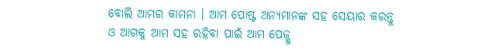ବୋଲି ଆମର କାମନା । ଆମ ପୋଷ୍ଟ ଅନ୍ୟମାନଙ୍କ ସହ ସେୟାର କରନ୍ତୁ ଓ ଆଗକୁ ଆମ ସହ ରହିବା ପାଇଁ ଆମ ପେଜ୍କୁ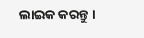ଲାଇକ କରନ୍ତୁ ।